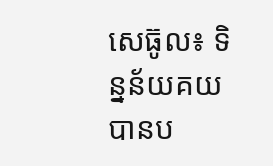សេធ៊ូល៖ ទិន្នន័យគយ បានប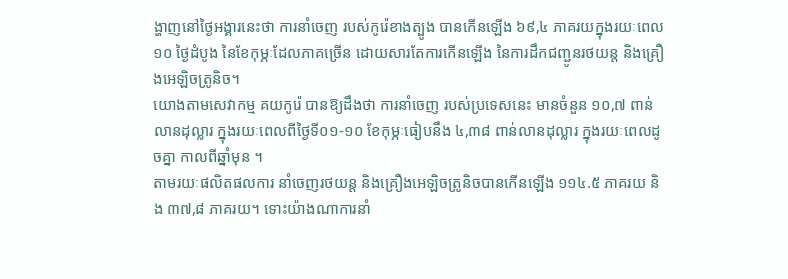ង្ហាញនៅថ្ងៃអង្គារនេះថា ការនាំចេញ របស់កូរ៉េខាងត្បូង បានកើនឡើង ៦៩,៤ ភាគរយក្នុងរយៈពេល ១០ ថ្ងៃដំបូង នៃខែកុម្ភៈដែលភាគច្រើន ដោយសារតែការកើនឡើង នៃការដឹកជញ្ជូនរថយន្ត និងគ្រឿងអេឡិចត្រូនិច។
យោងតាមសេវាកម្ម គយកូរ៉េ បានឱ្យដឹងថា ការនាំចេញ របស់ប្រទេសនេះ មានចំនួន ១០,៧ ពាន់លានដុល្លារ ក្នុងរយៈពេលពីថ្ងៃទី០១-១០ ខែកុម្ភៈធៀបនឹង ៤,៣៨ ពាន់លានដុល្លារ ក្នុងរយៈពេលដូចគ្នា កាលពីឆ្នាំមុន ។
តាមរយៈផលិតផលការ នាំចេញរថយន្ត និងគ្រឿងអេឡិចត្រូនិចបានកើនឡើង ១១៤.៥ ភាគរយ និង ៣៧,៨ ភាគរយ។ ទោះយ៉ាងណាការនាំ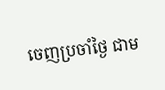ចេញប្រចាំថ្ងៃ ជាម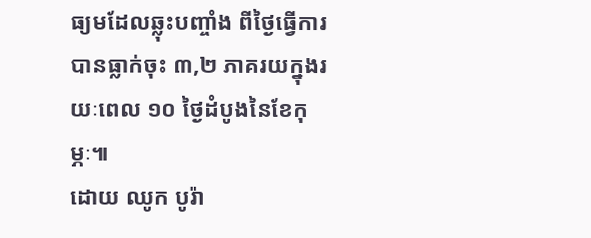ធ្យមដែលឆ្លុះបញ្ចាំង ពីថ្ងៃធ្វើការបានធ្លាក់ចុះ ៣,២ ភាគរយក្នុងរយៈពេល ១០ ថ្ងៃដំបូងនៃខែកុម្ភៈ៕
ដោយ ឈូក បូរ៉ា